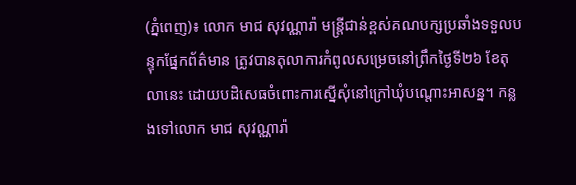(ភ្នំពេញ)៖ លោក មាជ សុវណ្ណារ៉ា មន្ត្រីជាន់ខ្ពស់គណបក្សប្រឆាំងទទួលបន្ទុកផ្នែកព័ត៌មាន ត្រូវបានតុលាការកំពូលសម្រេចនៅព្រឹកថ្ងៃទី២៦ ខែតុលានេះ ដោយបដិសេធចំពោះការស្នើសុំនៅក្រៅឃុំបណ្តោះអាសន្ន។ កន្លងទៅលោក មាជ សុវណ្ណារ៉ា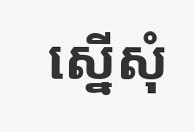ស្នើសុំ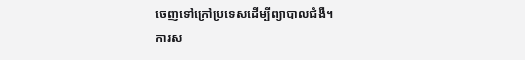ចេញទៅក្រៅប្រទេសដើម្បីព្យាបាលជំងឺ។
ការស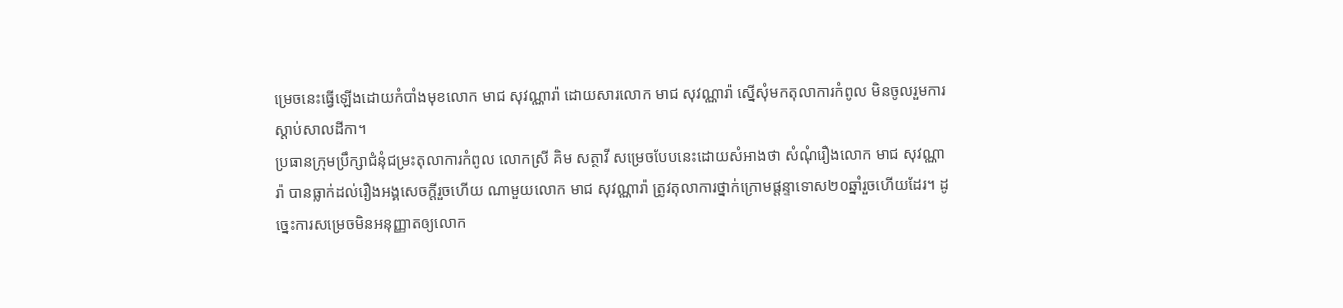ម្រេចនេះធ្វើឡើងដោយកំបាំងមុខលោក មាជ សុវណ្ណារ៉ា ដោយសារលោក មាជ សុវណ្ណារ៉ា ស្នើសុំមកតុលាការកំពូល មិនចូលរួមការស្តាប់សាលដីកា។
ប្រធានក្រុមប្រឹក្សាជំនុំជម្រះតុលាការកំពូល លោកស្រី គិម សត្ថាវី សម្រេចបែបនេះដោយសំអាងថា សំណុំរឿងលោក មាជ សុវណ្ណារ៉ា បានធ្លាក់ដល់រឿងអង្គសេចក្តីរួចហើយ ណាមួយលោក មាជ សុវណ្ណារ៉ា ត្រូវតុលាការថ្នាក់ក្រោមផ្តន្ទាទោស២០ឆ្នាំរួចហើយដែរ។ ដូច្នេះការសម្រេចមិនអនុញ្ញាតឲ្យលោក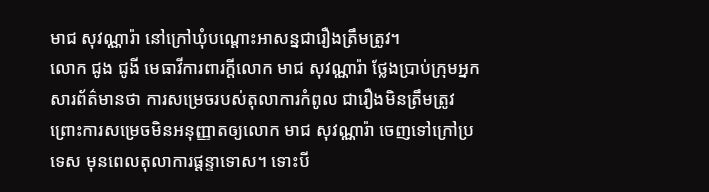មាជ សុវណ្ណារ៉ា នៅក្រៅឃុំបណ្តោះអាសន្នជារឿងត្រឹមត្រូវ។
លោក ជូង ជូងី មេធាវីការពារក្ដីលោក មាជ សុវណ្ណារ៉ា ថ្លែងប្រាប់ក្រុមអ្នកសារព័ត៌មានថា ការសម្រេចរបស់តុលាការកំពូល ជារឿងមិនត្រឹមត្រូវ ព្រោះការសម្រេចមិនអនុញ្ញាតឲ្យលោក មាជ សុវណ្ណារ៉ា ចេញទៅក្រៅប្រទេស មុនពេលតុលាការផ្តន្ទាទោស។ ទោះបី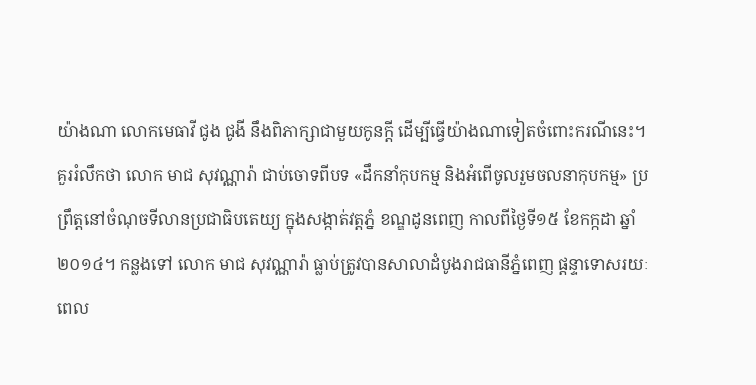យ៉ាងណា លោកមេធាវី ជូង ជូងី នឹងពិភាក្សាជាមួយកូនក្ដី ដើម្បីធ្វើយ៉ាងណាទៀតចំពោះករណីនេះ។
គួររំលឹកថា លោក មាជ សុវណ្ណារ៉ា ជាប់ចោទពីបទ «ដឹកនាំកុបកម្ម និងអំពើចូលរួមចលនាកុបកម្ម» ប្រព្រឹត្តនៅចំណុចទីលានប្រជាធិបតេយ្យ ក្នុងសង្កាត់វត្តភ្នំ ខណ្ឌដូនពេញ កាលពីថ្ងៃទី១៥ ខែកក្កដា ឆ្នាំ២០១៤។ កន្លងទៅ លោក មាជ សុវណ្ណារ៉ា ធ្លាប់ត្រូវបានសាលាដំបូងរាជធានីភ្នំពេញ ផ្តន្ទាទោសរយៈពេល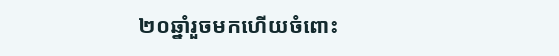២០ឆ្នាំរួចមកហើយចំពោះ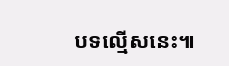បទល្មើសនេះ៕